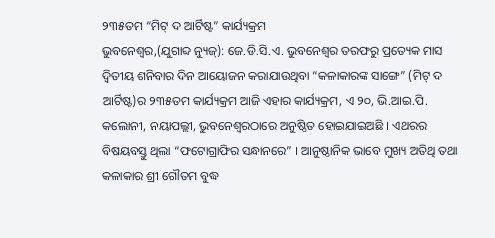୨୩୫ତମ “ମିଟ୍ ଦ ଆର୍ଟିଷ୍ଟ” କାର୍ଯ୍ୟକ୍ରମ
ଭୁବନେଶ୍ୱର,(ଯୁଗାବ୍ଦ ନ୍ୟୁଜ୍): ଜେ.ଡି.ସି.ଏ. ଭୁବନେଶ୍ୱର ତରଫରୁ ପ୍ରତ୍ୟେକ ମାସ ଦ୍ୱିତୀୟ ଶନିବାର ଦିନ ଆୟୋଜନ କରାଯାଉଥିବା “କଳାକାରଙ୍କ ସାଙ୍ଗେ” (ମିଟ୍ ଦ ଆର୍ଟିଷ୍ଟ)ର ୨୩୫ତମ କାର୍ଯ୍ୟକ୍ରମ ଆଜି ଏହାର କାର୍ଯ୍ୟକ୍ରମ, ଏ ୨୦, ଭି.ଆଇ.ପି. କଲୋନୀ, ନୟାପଲ୍ଲୀ, ଭୁବନେଶ୍ୱରଠାରେ ଅନୁଷ୍ଠିତ ହୋଇଯାଇଅଛି । ଏଥରର ବିଷୟବସ୍ତୁ ଥିଲା “ଫଟୋଗ୍ରାଫିର ସନ୍ଧାନରେ” । ଆନୁଷ୍ଠାନିକ ଭାବେ ମୁଖ୍ୟ ଅତିଥି ତଥା କଳାକାର ଶ୍ରୀ ଗୌତମ ବୁଦ୍ଧ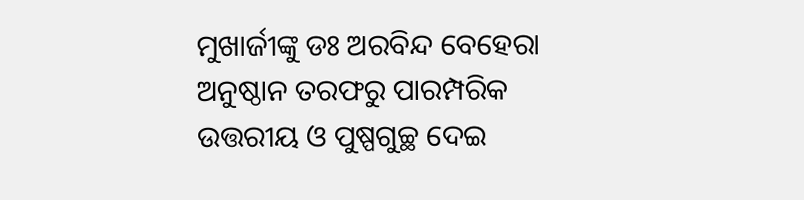ମୁଖାର୍ଜୀଙ୍କୁ ଡଃ ଅରବିନ୍ଦ ବେହେରା ଅନୁଷ୍ଠାନ ତରଫରୁ ପାରମ୍ପରିକ ଉତ୍ତରୀୟ ଓ ପୁଷ୍ପଗୁଚ୍ଛ ଦେଇ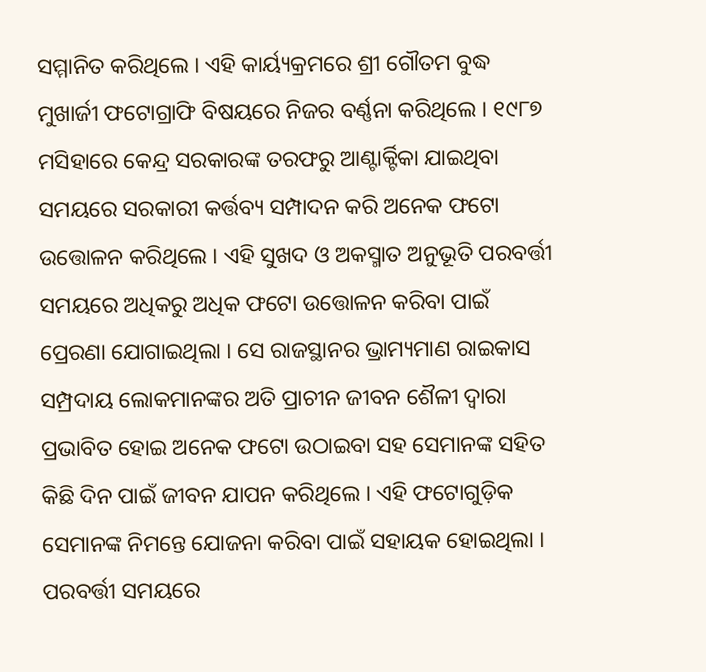ସମ୍ମାନିତ କରିଥିଲେ । ଏହି କାର୍ୟ୍ୟକ୍ରମରେ ଶ୍ରୀ ଗୌତମ ବୁଦ୍ଧ ମୁଖାର୍ଜୀ ଫଟୋଗ୍ରାଫି ବିଷୟରେ ନିଜର ବର୍ଣ୍ଣନା କରିଥିଲେ । ୧୯୮୭ ମସିହାରେ କେନ୍ଦ୍ର ସରକାରଙ୍କ ତରଫରୁ ଆଣ୍ଟାର୍କ୍ଟିକା ଯାଇଥିବା ସମୟରେ ସରକାରୀ କର୍ତ୍ତବ୍ୟ ସମ୍ପାଦନ କରି ଅନେକ ଫଟୋ ଉତ୍ତୋଳନ କରିଥିଲେ । ଏହି ସୁଖଦ ଓ ଅକସ୍ମାତ ଅନୁଭୂତି ପରବର୍ତ୍ତୀ ସମୟରେ ଅଧିକରୁ ଅଧିକ ଫଟୋ ଉତ୍ତୋଳନ କରିବା ପାଇଁ ପ୍ରେରଣା ଯୋଗାଇଥିଲା । ସେ ରାଜସ୍ଥାନର ଭ୍ରାମ୍ୟମାଣ ରାଇକାସ ସମ୍ପ୍ରଦାୟ ଲୋକମାନଙ୍କର ଅତି ପ୍ରାଚୀନ ଜୀବନ ଶୈଳୀ ଦ୍ୱାରା ପ୍ରଭାବିତ ହୋଇ ଅନେକ ଫଟୋ ଉଠାଇବା ସହ ସେମାନଙ୍କ ସହିତ କିଛି ଦିନ ପାଇଁ ଜୀବନ ଯାପନ କରିଥିଲେ । ଏହି ଫଟୋଗୁଡ଼ିକ ସେମାନଙ୍କ ନିମନ୍ତେ ଯୋଜନା କରିବା ପାଇଁ ସହାୟକ ହୋଇଥିଲା । ପରବର୍ତ୍ତୀ ସମୟରେ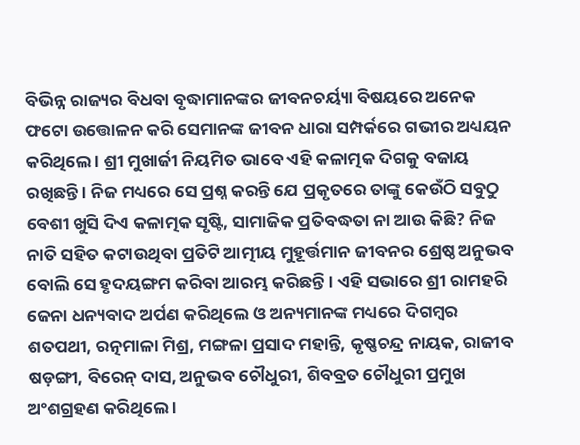ବିଭିନ୍ନ ରାଜ୍ୟର ବିଧବା ବୃଦ୍ଧାମାନଙ୍କର ଜୀବନଚର୍ୟ୍ୟା ବିଷୟରେ ଅନେକ ଫଟୋ ଉତ୍ତୋଳନ କରି ସେମାନଙ୍କ ଜୀବନ ଧାରା ସମ୍ପର୍କରେ ଗଭୀର ଅଧ୍ୟୟନ କରିଥିଲେ । ଶ୍ରୀ ମୁଖାର୍ଜୀ ନିୟମିତ ଭାବେ ଏହି କଳାତ୍ମକ ଦିଗକୁ ବଜାୟ ରଖିଛନ୍ତି । ନିଜ ମଧ୍ୟରେ ସେ ପ୍ରଶ୍ନ କରନ୍ତି ଯେ ପ୍ରକୃତରେ ତାଙ୍କୁ କେଉଁଠି ସବୁଠୁ ବେଶୀ ଖୁସି ଦିଏ କଳାତ୍ମକ ସୃଷ୍ଟି, ସାମାଜିକ ପ୍ରତିବଦ୍ଧତା ନା ଆଉ କିଛି? ନିଜ ନାତି ସହିତ କଟାଉଥିବା ପ୍ରତିଟି ଆତ୍ମୀୟ ମୁହୂର୍ତ୍ତମାନ ଜୀବନର ଶ୍ରେଷ୍ଠ ଅନୁଭବ ବୋଲି ସେ ହୃଦୟଙ୍ଗମ କରିବା ଆରମ୍ଭ କରିଛନ୍ତି । ଏହି ସଭାରେ ଶ୍ରୀ ରାମହରି ଜେନା ଧନ୍ୟବାଦ ଅର୍ପଣ କରିଥିଲେ ଓ ଅନ୍ୟମାନଙ୍କ ମଧ୍ୟରେ ଦିଗମ୍ବର ଶତପଥୀ, ରତ୍ନମାଳା ମିଶ୍ର, ମଙ୍ଗଳା ପ୍ରସାଦ ମହାନ୍ତି, କୃଷ୍ଣଚନ୍ଦ୍ର ନାୟକ, ରାଜୀବ ଷଡ଼ଙ୍ଗୀ, ବିରେନ୍ ଦାସ, ଅନୁଭବ ଚୌଧୁରୀ, ଶିବବ୍ରତ ଚୌଧୁରୀ ପ୍ରମୁଖ ଅଂଶଗ୍ରହଣ କରିଥିଲେ ।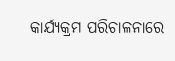କାର୍ଯ୍ୟକ୍ରମ ପରିଚାଳନାରେ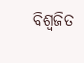ବିଶ୍ୱଜିତ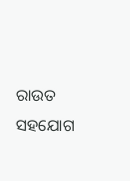ରାଉତ ସହଯୋଗ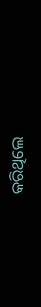କରିଥିଲେ